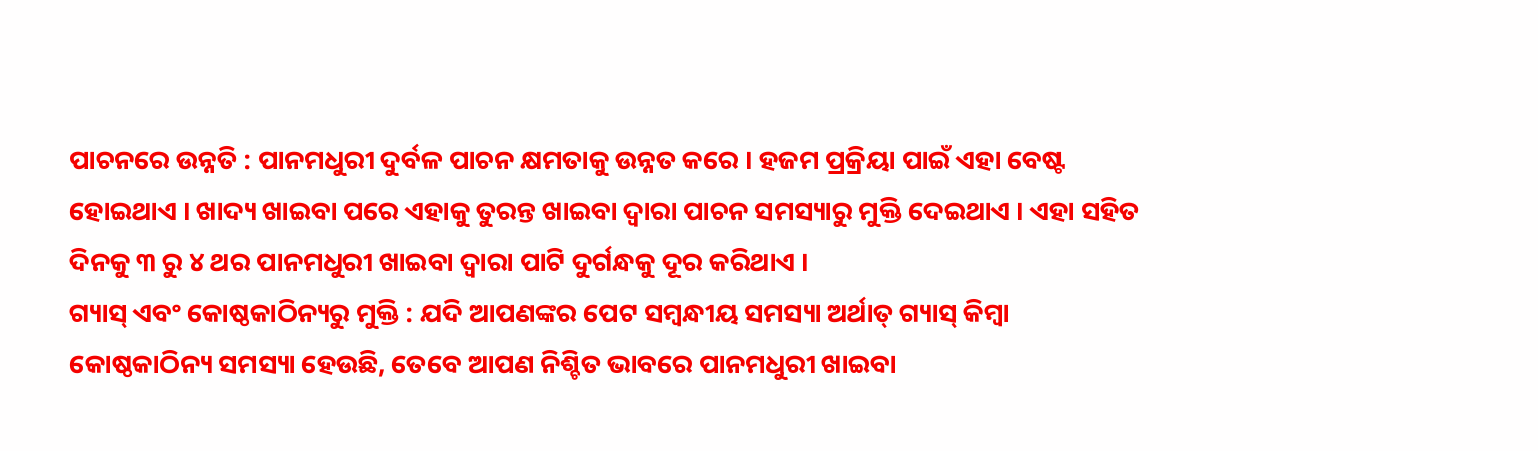ପାଚନରେ ଉନ୍ନତି : ପାନମଧୁରୀ ଦୁର୍ବଳ ପାଚନ କ୍ଷମତାକୁ ଉନ୍ନତ କରେ । ହଜମ ପ୍ରକ୍ରିୟା ପାଇଁ ଏହା ବେଷ୍ଟ ହୋଇଥାଏ । ଖାଦ୍ୟ ଖାଇବା ପରେ ଏହାକୁ ତୁରନ୍ତ ଖାଇବା ଦ୍ବାରା ପାଚନ ସମସ୍ୟାରୁ ମୁକ୍ତି ଦେଇଥାଏ । ଏହା ସହିତ ଦିନକୁ ୩ ରୁ ୪ ଥର ପାନମଧୁରୀ ଖାଇବା ଦ୍ବାରା ପାଟି ଦୁର୍ଗନ୍ଧକୁ ଦୂର କରିଥାଏ ।
ଗ୍ୟାସ୍ ଏବଂ କୋଷ୍ଠକାଠିନ୍ୟରୁ ମୁକ୍ତି : ଯଦି ଆପଣଙ୍କର ପେଟ ସମ୍ବନ୍ଧୀୟ ସମସ୍ୟା ଅର୍ଥାତ୍ ଗ୍ୟାସ୍ କିମ୍ବା କୋଷ୍ଠକାଠିନ୍ୟ ସମସ୍ୟା ହେଉଛି, ତେବେ ଆପଣ ନିଶ୍ଚିତ ଭାବରେ ପାନମଧୁରୀ ଖାଇବା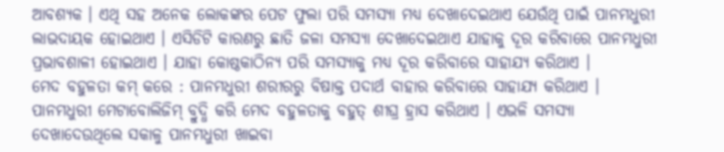ଆବଶ୍ୟକ । ଏଥି ସହ ଅନେକ ଲୋକଙ୍କର ପେଟ ଫୁଲା ପରି ସମସ୍ୟା ମଧ୍ୟ ଦେଖାଦେଇଥାଏ ଯେଉଁଥି ପାଇଁ ପାନମଧୁରୀ ଲାଭଦାୟକ ହୋଇଥାଏ । ଏସିଡିଟି କାରଣରୁ ଛାତି ଜଳା ସମସ୍ୟା ଦେଖାଦେଇଥାଏ ଯାହାକୁ ଦୂର କରିବାରେ ପାନମଧୁରୀ ପ୍ରଭାବଶାଳୀ ହୋଇଥାଏ । ଯାହା କୋଷ୍ଠକାଠିନ୍ୟ ପରି ସମସ୍ୟାକୁ ମଧ୍ୟ ଦୂର କରିବାରେ ସାହାଯ୍ୟ କରିଥାଏ ।
ମେଦ ବହୁଳତା କମ୍ କରେ : ପାନମଧୁରୀ ଶରୀରରୁ ବିଷାକ୍ତ ପଦାର୍ଥ ବାହାର କରିବାରେ ସାହାଯ୍ୟ କରିଥାଏ । ପାନମଧୁରୀ ମେଟାବୋଲିଜିମ୍ ବ୍ରୁଦ୍ଧି କରି ମେଦ ବହୁଳତାକୁ ବହୁତ୍ ଶୀଘ୍ର ହ୍ରାସ କରିଥାଏ । ଏଭଳି ସମସ୍ୟା ଦେଖାଦେଉଥିଲେ ସକାଳୁ ପାନମଧୁରୀ ଖାଇବା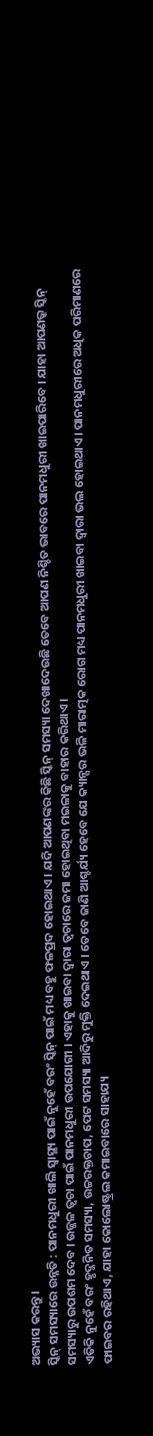ଅଭ୍ୟାସ କରନ୍ତୁ ।
ସ୍କିନ୍ ସମସ୍ୟାରେ ଉନ୍ନତି : ପାନମଧୁରୀ ଖାଲି ସ୍ୱାସ୍ଥ୍ୟ ପାଇଁ ନୁହେଁ ବରଂ ସ୍କିନ୍ ପାଇଁ ମଧ୍ୟ ବହୁ ଫଳପ୍ରଦ ହୋଇଥାଏ । ଯଦି ଆପଣଙ୍କର କିଛି ସ୍କିନ୍ ସମସ୍ୟା ଦେଖାଦେଉଛି ତେବେ ଆପଣ ନିଶ୍ଚିତ ଭାବରେ ପାନମଧୁରୀ ଖାଇପାରିବେ । ଯାହା ଆପଣଭ୍କ ସ୍କିନ୍ ସମସ୍ୟାରୁ ଉପଶମ ଦେବ । ଉଜ୍ଜଳ ତ୍ୱଚା ପାଇଁ ପାନମଧୁରୀ ଉପଯୋଗୀ । ଏହାକୁ ଖାଇବା ଦ୍ବାରା ତ୍ୱଚାରେ ଜମା ହୋଇଥିବା ମଇଳାକୁ ବାହାର କରିଥାଏ ।
ଏତିକି ନୁହେଁ ବରଂ ହୃଦ୍ଜନିତ ସମସ୍ୟା, ଉଚ୍ଚରକ୍ତଚାପ, ପେଟ ସମସ୍ୟା ଆଦିରୁ ମୁକ୍ତି ଦେଇଥାଏ । ତେବେ ଜାଣି ଆଶ୍ଚର୍ଯ୍ୟ ହେବେ ଯେ କ୍ୟାନ୍ସର ଭଳି ମାରାତ୍ମକ ରୋଗ ମଧ୍ୟ ପାନମଧୁରୀ ଖାଇବା ଦ୍ୱାରା ଭଲ ହୋଇଥାଏ। ପାନମଧୁରୀରେ ଅଧିକ ପରିମାଣରେ ଫାଇବର ରହିଥାଏ, ଯାହା କୋଲୋଷ୍ଟ୍ରଲ କମାଇବାରେ ସାହାଯ୍ୟ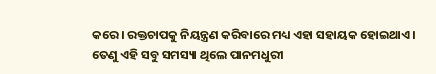କରେ। ରକ୍ତଚାପକୁ ନିୟନ୍ତ୍ରଣ କରିବାରେ ମଧ୍ୟ ଏହା ସହାୟକ ହୋଇଥାଏ । ତେଣୁ ଏହି ସବୁ ସମସ୍ୟା ଥିଲେ ପାନମଧୁରୀ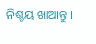ନିଶ୍ଚୟ ଖାଆନ୍ତୁ ।